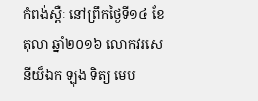កំពង់ស្ពឺៈ នៅព្រឹកថ្ងៃទី១៤ ខែតុលា ឆ្នាំ២០១៦ លោកវរសេនីយ៏ឯក ឡុង ទិត្យ មេប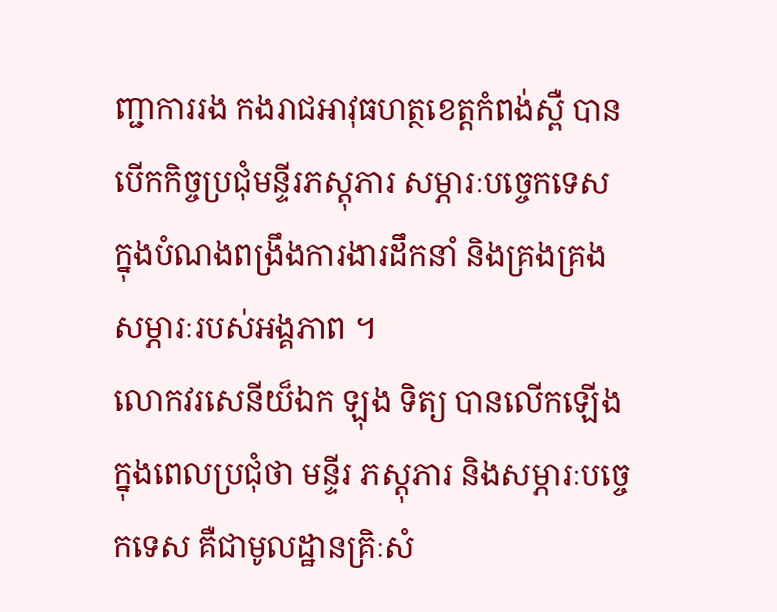ញ្ជាការរង កងរាជអាវុធហត្ថខេត្តកំពង់ស្ពឺ បានបើកកិច្ចប្រជុំមន្ទីរភស្តុភារ សម្ភារៈបច្ចេកទេស ក្នុងបំណងពង្រឹងការងារដឹកនាំ និងគ្រងគ្រងសម្ភារៈរបស់អង្គភាព ។
លោកវរសេនីយ៏ឯក ឡុង ទិត្យ បានលើកឡើងក្នុងពេលប្រជុំថា មន្ទីរ ភស្តុភារ និងសម្ភារៈបច្ចេកទេស គឺជាមូលដ្ឋានគ្រិៈសំ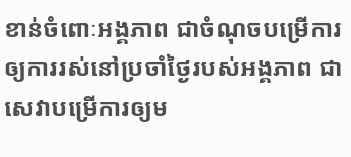ខាន់ចំពោៈអង្គភាព ជាចំណុចបម្រើការឲ្យការរស់នៅប្រចាំថ្ងៃរបស់អង្គភាព ជាសេវាបម្រើការឲ្យម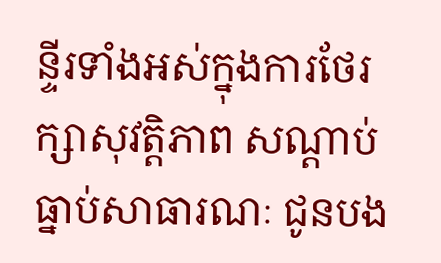ន្ទីរទាំងអស់ក្នុងការថែរក្សាសុវត្តិភាព សណ្តាប់ធ្នាប់សាធារណៈ ជូនបង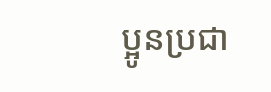ប្អូនប្រជា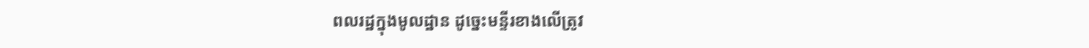ពលរដ្ឋក្នុងមូលដ្ឋាន ដូច្នេះមន្ទីរខាងលើត្រូវ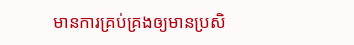មានការគ្រប់គ្រងឲ្យមានប្រសិ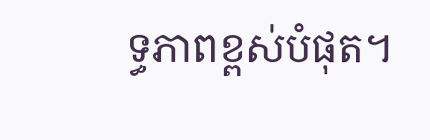ទ្ធភាពខ្ពស់បំផុត។